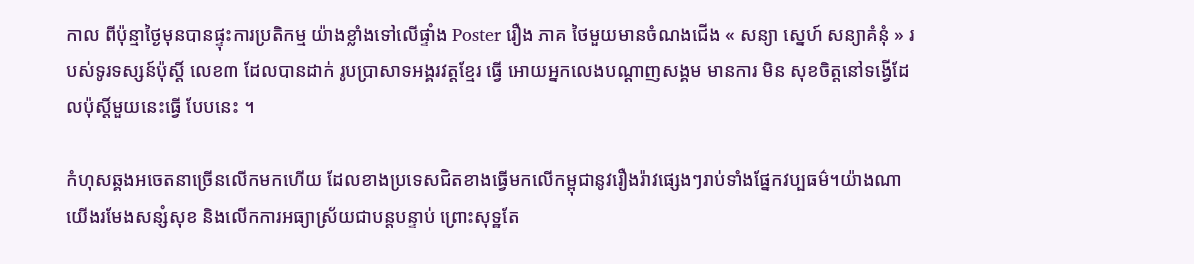កាល ពីប៉ុន្មាថ្ងៃមុនបានផ្ទុះការប្រតិកម្ម យ៉ាងខ្លាំងទៅលើផ្ទាំង Poster រឿង ភាគ ថៃមួយមានចំណងជើង « សន្យា ស្នេហ៍ សន្យាគំនុំ » របស់ទូរទស្សន៍ប៉ុស្ដិ៍ លេខ៣ ដែលបានដាក់ រូបប្រាសាទអង្គរវត្តខ្មែរ ធ្វើ អោយអ្នកលេងបណ្ដាញសង្គម មានការ មិន សុខចិត្តនៅទង្វើដែលប៉ុស្តិ៍មួយនេះធ្វើ បែបនេះ ។

កំហុសឆ្គងអចេតនាច្រើនលើកមកហើយ ដែលខាងប្រទេសជិតខាងធ្វើមកលើកម្ពុជានូវរឿងរ៉ាវផ្សេងៗរាប់ទាំងផ្នែកវប្បធម៌។យ៉ាងណាយើងរមែងសន្សំសុខ និងលើកការអធ្យាស្រ័យជាបន្តបន្ទាប់ ព្រោះសុទ្ឋតែ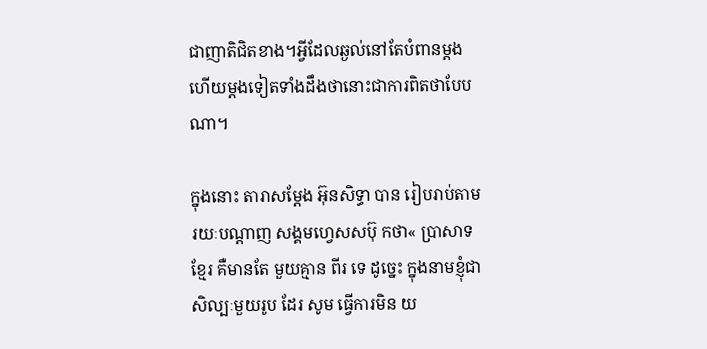ជាញាតិជិតខាង។អ្វីដែលឆ្ងល់នៅតែបំពានម្តងហើយម្តងទៀតទាំងដឹងថានោះជាការពិតថាបែបណា។

ក្នុងនោះ តារាសម្ដែង អ៊ុនសិទ្ធា បាន រៀបរាប់តាមរយៈបណ្ដាញ សង្គមហ្វេសសប៊ុ កថា« ប្រាសាទខ្មែរ គឺមានតែ មួយគ្មាន ពីរ ទេ ដូច្នេះ ក្នុងនាមខ្ញុំជាសិល្បៈមួយរូប ដែរ សូម ធ្វើការមិន យ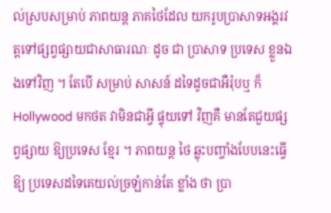ល់ស្របសម្រាប់ ភាពយន្ត ភាគថៃដែល យករូបប្រាសាទអង្គរវត្តទៅផ្សព្វផ្សាយជាសាធារណៈ ដូច ជា ប្រាសាទ ប្រទេស ខ្លួនឯងទៅវិញ ។ តែបើ សម្រាប់ សាសន៍ ដទៃដូចជាអឺរ៉ុបឬ ក៏ Hollywood មកថត វាមិនជាអ្វី ផ្ទុយទៅ វិញគឺ មានតែជួយផ្សព្វផ្សាយ ឱ្យប្រទេស ខ្មែរ ។ ភាពយន្ត ថៃ ឆ្លុះបញ្ចាំងបែបនេះធ្វើ ឱ្យ ប្រទេសដទៃគេយល់ច្រឡំកាន់តែ ខ្លាំង ថា ប្រា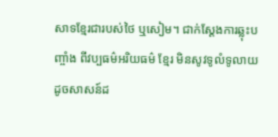សាទខ្មែរជារបស់ថៃ ឬសៀម។ ជាក់ស្តែងការឆ្លុះបញ្ចាំង ពីវប្បធម៌អរិយធម៌ ខ្មែរ មិនសូវទូលំទូលាយដូចសាសន៍ដ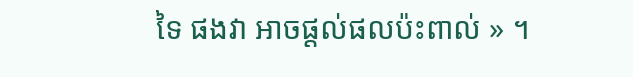ទៃ ផងវា អាចផ្តល់ផលប៉ះពាល់ » ។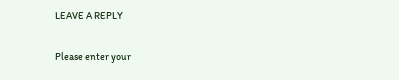LEAVE A REPLY

Please enter your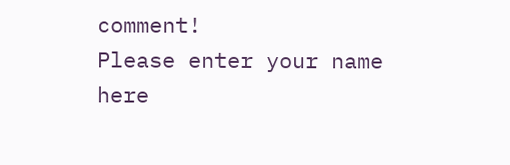comment!
Please enter your name here